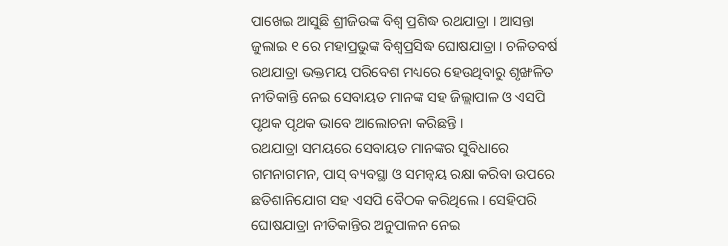ପାଖେଇ ଆସୁଛି ଶ୍ରୀଜିଉଙ୍କ ବିଶ୍ୱ ପ୍ରଶିଦ୍ଧ ରଥଯାତ୍ରା । ଆସନ୍ତା ଜୁଲାଇ ୧ ରେ ମହାପ୍ରଭୁଙ୍କ ବିଶ୍ୱପ୍ରସିଦ୍ଧ ଘୋଷଯାତ୍ରା । ଚଳିତବର୍ଷ ରଥଯାତ୍ରା ଭକ୍ତମୟ ପରିବେଶ ମଧ୍ୟରେ ହେଉଥିବାରୁ ଶୃଙ୍ଖଳିତ ନୀତିକାନ୍ତି ନେଇ ସେବାୟତ ମାନଙ୍କ ସହ ଜିଲ୍ଲାପାଳ ଓ ଏସପି ପୃଥକ ପୃଥକ ଭାବେ ଆଲୋଚନା କରିଛନ୍ତି ।
ରଥଯାତ୍ରା ସମୟରେ ସେବାୟତ ମାନଙ୍କର ସୁବିଧାରେ ଗମନାଗମନ, ପାସ୍ ବ୍ୟବସ୍ଥା ଓ ସମନ୍ୱୟ ରକ୍ଷା କରିବା ଉପରେ ଛତିଶାନିଯୋଗ ସହ ଏସପି ବୈଠକ କରିଥିଲେ । ସେହିପରି ଘୋଷଯାତ୍ରା ନୀତିକାନ୍ତିର ଅନୁପାଳନ ନେଇ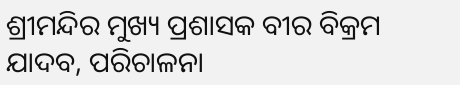ଶ୍ରୀମନ୍ଦିର ମୁଖ୍ୟ ପ୍ରଶାସକ ବୀର ବିକ୍ରମ ଯାଦବ, ପରିଚାଳନା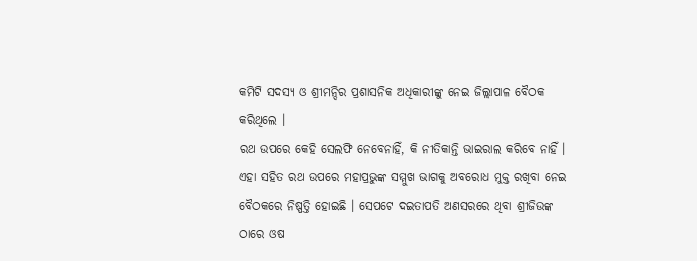କମିଟି ସଦସ୍ୟ ଓ ଶ୍ରୀମନ୍ଦିର ପ୍ରଶାସନିକ ଅଧିକାରୀଙ୍କୁ ନେଇ ଜିଲ୍ଲାପାଳ ବୈଠକ କରିଥିଲେ ।
ରଥ ଉପରେ କେହି ସେଲଫି ନେବେନାହିଁ, କି ନୀତିକାନ୍ତି ଭାଇରାଲ କରିବେ ନାହିଁ । ଏହା ସହିତ ରଥ ଉପରେ ମହାପ୍ରଭୁଙ୍କ ସମ୍ମୁଖ ଭାଗକୁ ଅବରୋଧ ମୁକ୍ତ ରଖିବା ନେଇ ବୈଠକରେ ନିଷ୍ପତ୍ତି ହୋଇଛି । ସେପଟେ ଦଇତାପତି ଅଣସରରେ ଥିବା ଶ୍ରୀଜିଉଙ୍କ ଠାରେ ଓଷ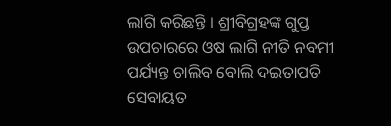ଲାଗି କରିଛନ୍ତି । ଶ୍ରୀବିଗ୍ରହଙ୍କ ଗୁପ୍ତ ଉପଚାରରେ ଓଷ ଲାଗି ନୀତି ନବମୀ ପର୍ଯ୍ୟନ୍ତ ଚାଲିବ ବୋଲି ଦଇତାପତି ସେବାୟତ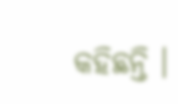କହିଛନ୍ତି ।